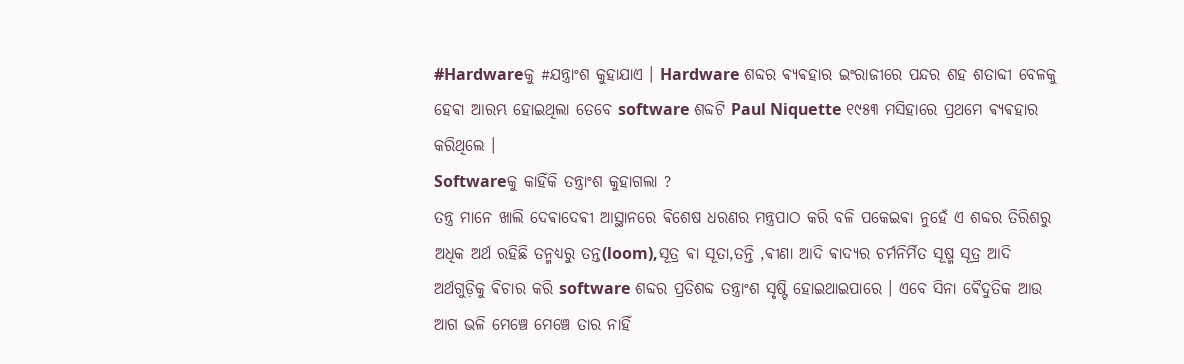#Hardwareକୁ #ଯନ୍ତ୍ରାଂଶ କୁହାଯାଏ । Hardware ଶବ୍ଦର ଵ୍ୟଵହାର ଇଂରାଜୀରେ ପନ୍ଦର ଶହ ଶତାବ୍ଦୀ ବେଳକୁ ହେଵା ଆରମ୍ଭ ହୋଇଥିଲା ତେବେ software ଶବ୍ଦଟି Paul Niquette ୧୯୫୩ ମସିହାରେ ପ୍ରଥମେ ଵ୍ୟଵହାର କରିଥିଲେ ।
Softwareକୁ କାହିଁକି ତନ୍ତ୍ରାଂଶ କୁହାଗଲା ?
ତନ୍ତ୍ର ମାନେ ଖାଲି ଦେଵାଦେଵୀ ଆସ୍ଥାନରେ ଵିଶେଷ ଧରଣର ମନ୍ତ୍ରପାଠ କରି ବଳି ପକେଇଵା ନୁହେଁ ଏ ଶବ୍ଦର ତିରିଶରୁ ଅଧିକ ଅର୍ଥ ରହିଛି ତନ୍ମଧ୍ୟରୁ ତନ୍ତ(loom),ସୂତ୍ର ଵା ସୂତା,ତନ୍ତି ,ଵୀଣା ଆଦି ଵାଦ୍ଯର ଚର୍ମନିର୍ମିତ ସୂଷ୍ମ ସୂତ୍ର ଆଦି ଅର୍ଥଗୁଡ଼ିକୁ ଵିଚାର କରି software ଶବ୍ଦର ପ୍ରତିଶବ୍ଦ ତନ୍ତ୍ରାଂଶ ସୃଷ୍ଟି ହୋଇଥାଇପାରେ । ଏବେ ସିନା ଵୈଦୁତିକ ଆଉ ଆଗ ଭଳି ମେଞ୍ଚେ ମେଞ୍ଚେ ତାର ନାହିଁ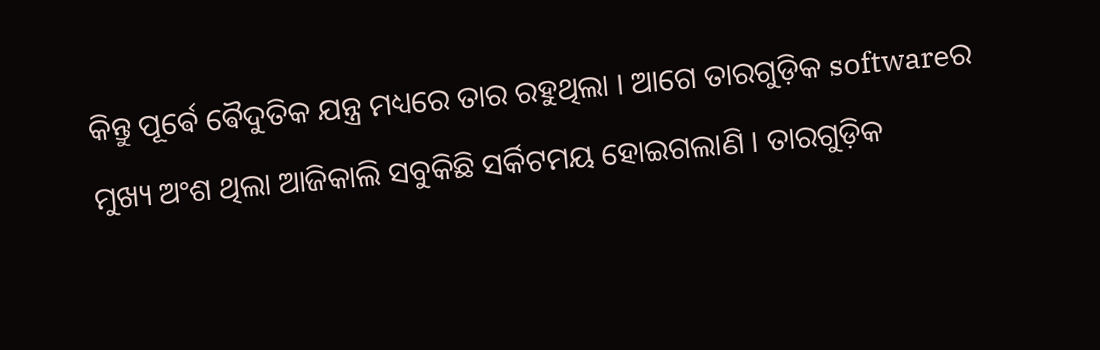କିନ୍ତୁ ପୂର୍ଵେ ଵୈଦୁତିକ ଯନ୍ତ୍ର ମଧ୍ୟରେ ତାର ରହୁଥିଲା । ଆଗେ ତାରଗୁଡ଼ିକ softwareର ମୁଖ୍ୟ ଅଂଶ ଥିଲା ଆଜିକାଲି ସବୁକିଛି ସର୍କିଟମୟ ହୋଇଗଲାଣି । ତାରଗୁଡ଼ିକ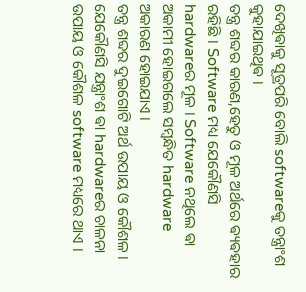ଦେଖିଵାକୁ ସୂତ୍ରପରି ବୋଲି softwareକୁ ତନ୍ତ୍ରାଂଶ କୁହାଯାଇଥିଵ ।
ତନ୍ତ୍ର ଶବ୍ଦର କାରଣ,ହେତୁ ଓ ମୂଳ ଅର୍ଥରେ ଵ୍ୟଵହାର ରହିଛି । Software ମଧ୍ୟ ଯେକୌଣସି hardwareର ମୂଳ । Software ନଥିଲେ ଵା ଅକାମୀ ହୋଇଗଲେ ସମ୍ବନ୍ଧିତ hardware ଅକାରଣ ହୋଇଯାଏ ।
ତନ୍ତ୍ର ଶବ୍ଦର ଦୁଇଗୋଟି ଅର୍ଥ ଉପାୟ ଓ କୌଶଳ ।
ଯେକୌଣସି ଯନ୍ତ୍ରାଂଶ ଵା hardwareର ଚାଳନା ଉପାୟ ଓ କୌଶଳ software ମଧ୍ୟରେ ଥାଏ ।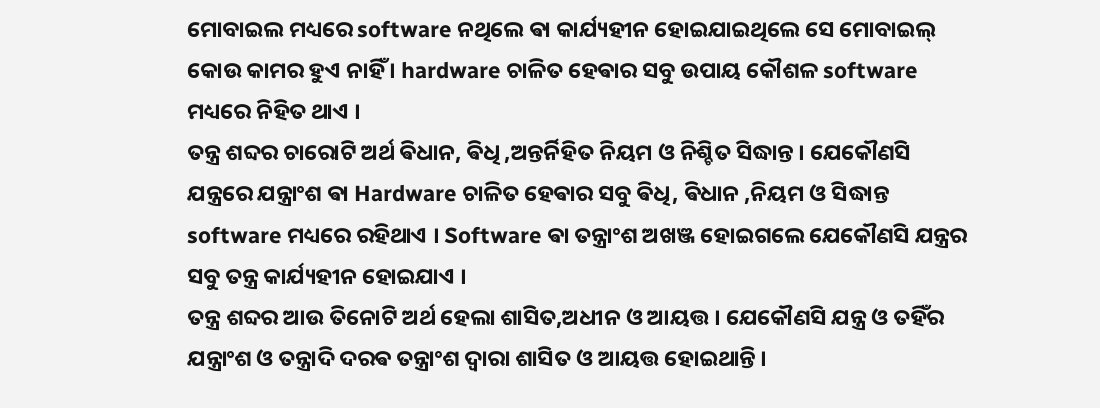ମୋବାଇଲ ମଧ୍ୟରେ software ନଥିଲେ ଵା କାର୍ଯ୍ୟହୀନ ହୋଇଯାଇଥିଲେ ସେ ମୋବାଇଲ୍ କୋଉ କାମର ହୁଏ ନାହିଁ । hardware ଚାଳିତ ହେଵାର ସବୁ ଉପାୟ କୌଶଳ software ମଧ୍ୟରେ ନିହିତ ଥାଏ ।
ତନ୍ତ୍ର ଶବ୍ଦର ଚାରୋଟି ଅର୍ଥ ଵିଧାନ, ଵିଧି ,ଅନ୍ତର୍ନିହିତ ନିୟମ ଓ ନିଶ୍ଚିତ ସିଦ୍ଧାନ୍ତ । ଯେକୌଣସି ଯନ୍ତ୍ରରେ ଯନ୍ତ୍ରାଂଶ ଵା Hardware ଚାଳିତ ହେଵାର ସବୁ ଵିଧି, ଵିଧାନ ,ନିୟମ ଓ ସିଦ୍ଧାନ୍ତ software ମଧ୍ୟରେ ରହିଥାଏ । Software ଵା ତନ୍ତ୍ରାଂଶ ଅଖଞ୍ଜ ହୋଇଗଲେ ଯେକୌଣସି ଯନ୍ତ୍ରର ସବୁ ତନ୍ତ୍ର କାର୍ଯ୍ୟହୀନ ହୋଇଯାଏ ।
ତନ୍ତ୍ର ଶବ୍ଦର ଆଉ ତିନୋଟି ଅର୍ଥ ହେଲା ଶାସିତ,ଅଧୀନ ଓ ଆୟତ୍ତ । ଯେକୌଣସି ଯନ୍ତ୍ର ଓ ତହିଁର ଯନ୍ତ୍ରାଂଶ ଓ ତନ୍ତ୍ରାଦି ଦରଵ ତନ୍ତ୍ରାଂଶ ଦ୍ଵାରା ଶାସିତ ଓ ଆୟତ୍ତ ହୋଇଥାନ୍ତି ।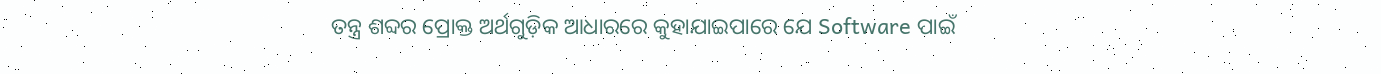ତନ୍ତ୍ର ଶବ୍ଦର ପ୍ରୋକ୍ତ ଅର୍ଥଗୁଡ଼ିକ ଆଧାରରେ କୁହାଯାଇପାରେ ଯେ Software ପାଇଁ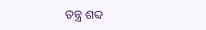ତନ୍ତ୍ର ଶବ୍ଦ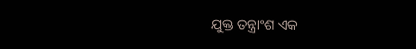ଯୁକ୍ତ ତନ୍ତ୍ରାଂଶ ଏକ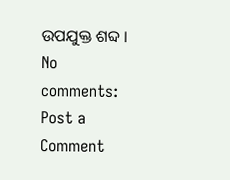ଉପଯୁକ୍ତ ଶବ୍ଦ ।
No comments:
Post a Comment